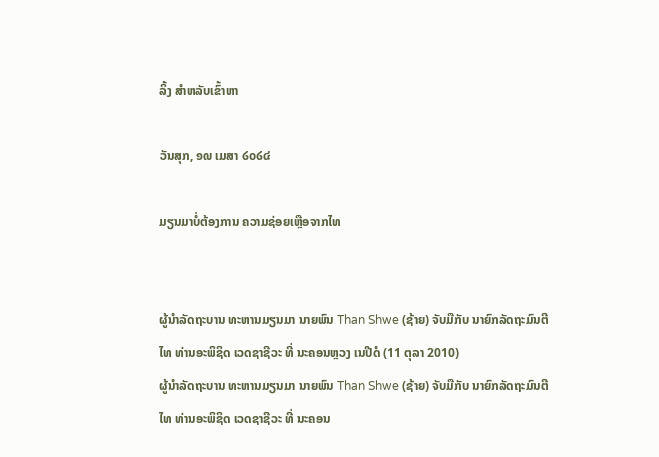ລິ້ງ ສຳຫລັບເຂົ້າຫາ

ວັນສຸກ, ໑໙ ເມສາ ໒໐໒໔

ມຽນມາບໍ່ຕ້ອງການ ຄວາມຊ່ອຍເຫຼືອຈາກໄທ


ຜູ້ນຳລັດຖະບານ ທະຫານມຽນມາ ນາຍພົນ Than Shwe (ຊ້າຍ) ຈັບມືກັບ ນາຍົກລັດຖະມົນຕີໄທ ທ່ານອະພິຊິດ ເວດຊາຊີວະ ທີ່ ນະຄອນຫຼວງ ເນປີດໍ (11 ຕຸລາ 2010)
ຜູ້ນຳລັດຖະບານ ທະຫານມຽນມາ ນາຍພົນ Than Shwe (ຊ້າຍ) ຈັບມືກັບ ນາຍົກລັດຖະມົນຕີໄທ ທ່ານອະພິຊິດ ເວດຊາຊີວະ ທີ່ ນະຄອນ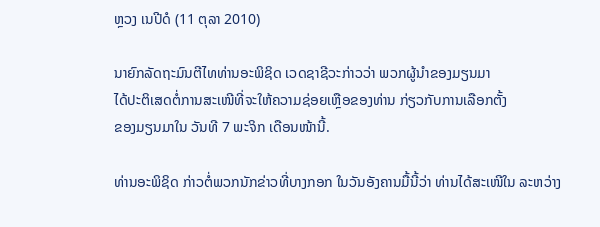ຫຼວງ ເນປີດໍ (11 ຕຸລາ 2010)

ນາຍົກລັດຖະມົນຕີໄທທ່ານອະພິຊິດ ເວດຊາຊີວະກ່າວວ່າ ພວກຜູ້ນຳຂອງມຽນມາ
ໄດ້ປະຕິເສດຕໍ່ການສະເໜີທີ່ຈະໃຫ້ຄວາມຊ່ອຍເຫຼືອຂອງທ່ານ ກ່ຽວກັບການເລືອກຕັ້ງ
ຂອງມຽນມາໃນ ວັນທີ 7 ພະຈິກ ເດືອນໜ້ານີ້.

ທ່ານອະພິຊິດ ກ່າວຕໍ່ພວກນັກຂ່າວທີ່ບາງກອກ ໃນວັນອັງຄານມື້ນີ້ວ່າ ທ່ານໄດ້ສະເໜີໃນ ລະຫວ່າງ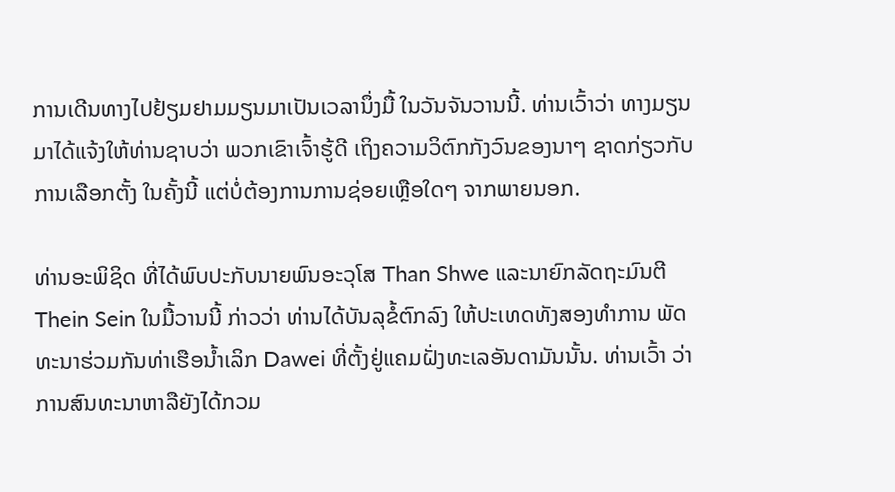ການເດີນທາງໄປຢ້ຽມຢາມມຽນມາເປັນເວລານຶ່ງມື້ ໃນວັນຈັນວານນີ້. ທ່ານເວົ້າວ່າ ທາງມຽນມາໄດ້ແຈ້ງໃຫ້ທ່ານຊາບວ່າ ພວກເຂົາເຈົ້າຮູ້ດີ ເຖິງຄວາມວິຕົກກັງວົນຂອງນາໆ ຊາດກ່ຽວກັບການເລືອກຕັ້ງ ໃນຄັ້ງນີ້ ແຕ່ບໍ່ຕ້ອງການການຊ່ອຍເຫຼືອໃດໆ ຈາກພາຍນອກ.

ທ່ານອະພິຊິດ ທີ່ໄດ້ພົບປະກັບນາຍພົນອະວຸໂສ Than Shwe ແລະນາຍົກລັດຖະມົນຕີ Thein Sein ໃນມື້ວານນີ້ ກ່າວວ່າ ທ່ານໄດ້ບັນລຸຂໍ້ຕົກລົງ ໃຫ້ປະເທດທັງສອງທຳການ ພັດທະນາຮ່ວມກັນທ່າເຮືອນໍ້າເລິກ Dawei ທີ່ຕັ້ງຢູ່ແຄມຝັ່ງທະເລອັນດາມັນນັ້ນ. ທ່ານເວົ້າ ວ່າ ການສົນທະນາຫາລືຍັງໄດ້ກວມ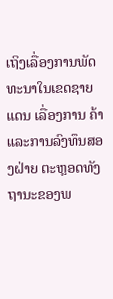ເຖິງເລື່ອງການພັດທະນາໃນເຂດຊາຍແດນ ເລື່ອງການ ຄ້າ ແລະການລົງທຶນສອງຝ່າຍ ຕະຫຼອດທັງຖານະຂອງພ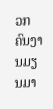ວກຄົນງານມຽນມາ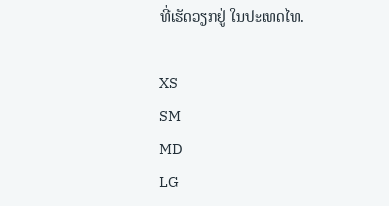ທີ່ເຮັດວຽກຢູ່ ໃນປະເທດໄທ.

XS
SM
MD
LG